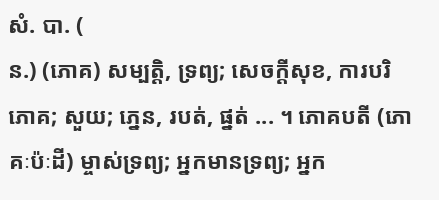សំ. បា. (
ន.) (ភោគ) សម្បត្តិ, ទ្រព្យ; សេចក្ដីសុខ, ការបរិភោគ; សួយ; ភ្នេន, របត់, ផ្នត់ ... ។ ភោគបតី (ភោគៈប៉ៈដី) ម្ចាស់ទ្រព្យ; អ្នកមានទ្រព្យ; អ្នក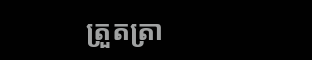ត្រួតត្រា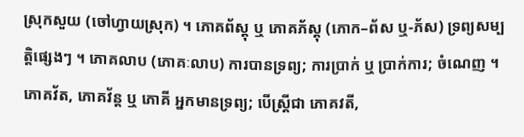ស្រុកសួយ (ចៅហ្វាយស្រុក) ។ ភោគព័ស្តុ ឬ ភោគភ័ស្តុ (ភោក–ព័ស ឬ-ភ័ស) ទ្រព្យសម្បត្តិផ្សេងៗ ។ ភោគលាប (ភោគៈលាប) ការបានទ្រព្យ; ការប្រាក់ ឬ ប្រាក់ការ; ចំណេញ ។ ភោគវ័ត, ភោគវ័ន្ត ឬ ភោគី អ្នកមានទ្រព្យ; បើស្ត្រីជា ភោគវតី,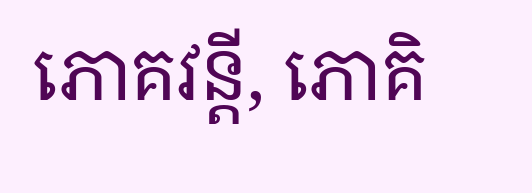ភោគវន្តី, ភោគិ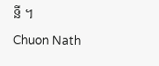នី ។
Chuon Nath